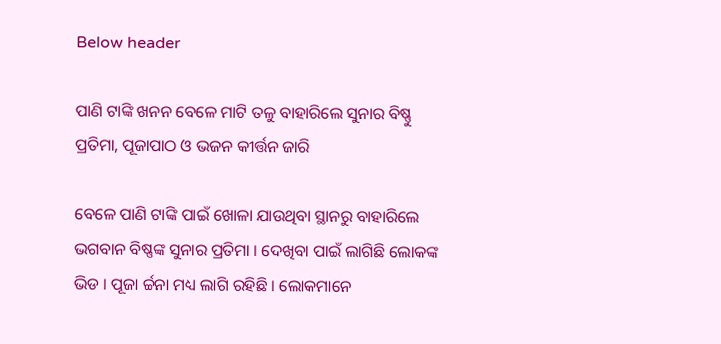Below header

ପାଣି ଟାଙ୍କି ଖନନ ବେଳେ ମାଟି ତଳୁ ବାହାରିଲେ ସୁନାର ବିଷ୍ଣୁ ପ୍ରତିମା, ପୂଜାପାଠ ଓ ଭଜନ କୀର୍ତ୍ତନ ଜାରି

ବେଳେ ପାଣି ଟାଙ୍କି ପାଇଁ ଖୋଳା ଯାଉଥିବା ସ୍ଥାନରୁ ବାହାରିଲେ ଭଗବାନ ବିଷ୍ଣଙ୍କ ସୁନାର ପ୍ରତିମା । ଦେଖିବା ପାଇଁ ଲାଗିଛି ଲୋକଙ୍କ ଭିଡ । ପୂଜା ର୍ଚ୍ଚନା ମଧ୍ୟ ଲାଗି ରହିଛି । ଲୋକମାନେ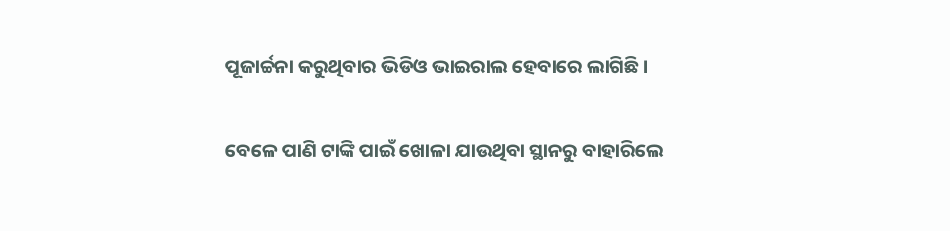ପୂଜାର୍ଚ୍ଚନା କରୁଥିବାର ଭିଡିଓ ଭାଇରାଲ ହେବାରେ ଲାଗିଛି ।

ବେଳେ ପାଣି ଟାଙ୍କି ପାଇଁ ଖୋଳା ଯାଉଥିବା ସ୍ଥାନରୁ ବାହାରିଲେ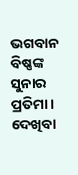ଭଗବାନ ବିଷ୍ଣଙ୍କ ସୁନାର ପ୍ରତିମା । ଦେଖିବା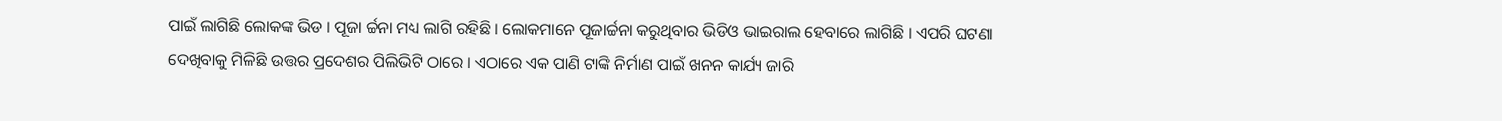ପାଇଁ ଲାଗିଛି ଲୋକଙ୍କ ଭିଡ । ପୂଜା ର୍ଚ୍ଚନା ମଧ୍ୟ ଲାଗି ରହିଛି । ଲୋକମାନେ ପୂଜାର୍ଚ୍ଚନା କରୁଥିବାର ଭିଡିଓ ଭାଇରାଲ ହେବାରେ ଲାଗିଛି । ଏପରି ଘଟଣା ଦେଖିବାକୁ ମିଳିଛି ଉତ୍ତର ପ୍ରଦେଶର ପିଲିଭିଟି ଠାରେ । ଏଠାରେ ଏକ ପାଣି ଟାଙ୍କି ନିର୍ମାଣ ପାଇଁ ଖନନ କାର୍ଯ୍ୟ ଜାରି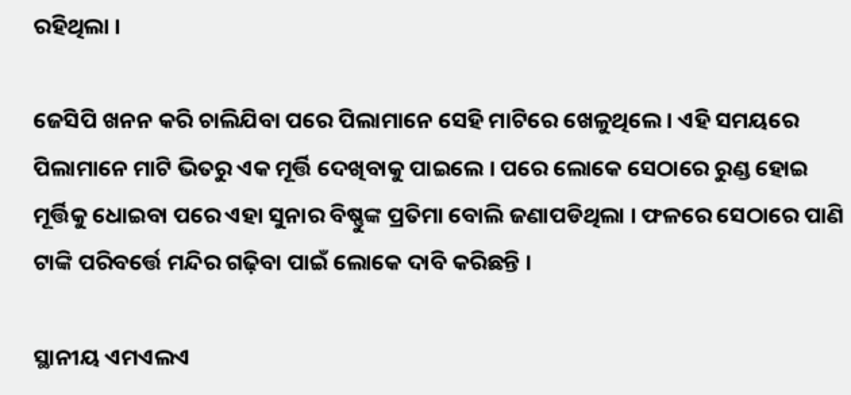ରହିଥିଲା ।

ଜେସିପି ଖନନ କରି ଚାଲିଯିବା ପରେ ପିଲାମାନେ ସେହି ମାଟିରେ ଖେଳୁଥିଲେ । ଏହି ସମୟରେ ପିଲାମାନେ ମାଟି ଭିତରୁ ଏକ ମୂର୍ତ୍ତି ଦେଖିବାକୁ ପାଇଲେ । ପରେ ଲୋକେ ସେଠାରେ ରୁଣ୍ଡ ହୋଇ ମୂର୍ତ୍ତିକୁ ଧୋଇବା ପରେ ଏହା ସୁନାର ବିଷ୍ଣୁଙ୍କ ପ୍ରତିମା ବୋଲି ଜଣାପଡିଥିଲା । ଫଳରେ ସେଠାରେ ପାଣି ଟାଙ୍କି ପରିବର୍ତ୍ତେ ମନ୍ଦିର ଗଢ଼ିବା ପାଇଁ ଲୋକେ ଦାବି କରିଛନ୍ତି ।

ସ୍ଥାନୀୟ ଏମଏଲଏ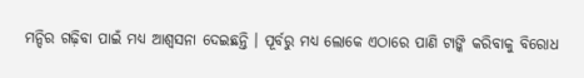ମନ୍ଦିର ଗଢ଼ିବା ପାଇଁ ମଧ୍ୟ ଆଶ୍ୱସନା ଦେଇଛନ୍ତି । ପୂର୍ବରୁ ମଧ୍ୟ ଲୋକେ ଏଠାରେ ପାଣି ଟାଙ୍କି କରିବାକୁ ବିରୋଧ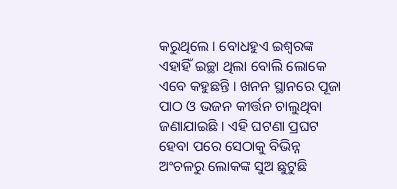କରୁଥିଲେ । ବୋଧହୁଏ ଇଶ୍ୱରଙ୍କ ଏହାହିଁ ଇଚ୍ଛା ଥିଲା ବୋଲି ଲୋକେ ଏବେ କହୁଛନ୍ତି । ଖନନ ସ୍ଥାନରେ ପୂଜା ପାଠ ଓ ଭଜନ କୀର୍ତ୍ତନ ଚାଲୁଥିବା ଜଣାଯାଇଛି । ଏହି ଘଟଣା ପ୍ରଘଟ ହେବା ପରେ ସେଠାକୁ ବିଭିନ୍ନ ଅଂଚଳରୁ ଲୋକଙ୍କ ସୁଅ ଛୁଟୁଛି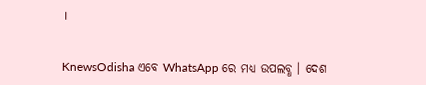।


KnewsOdisha ଏବେ WhatsApp ରେ ମଧ୍ୟ ଉପଲବ୍ଧ । ଦେଶ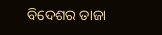ବିଦେଶର ତାଜା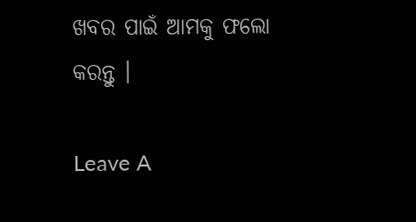ଖବର ପାଇଁ ଆମକୁ ଫଲୋ କରନ୍ତୁ ।

Leave A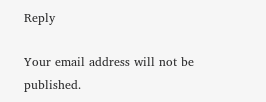Reply

Your email address will not be published.